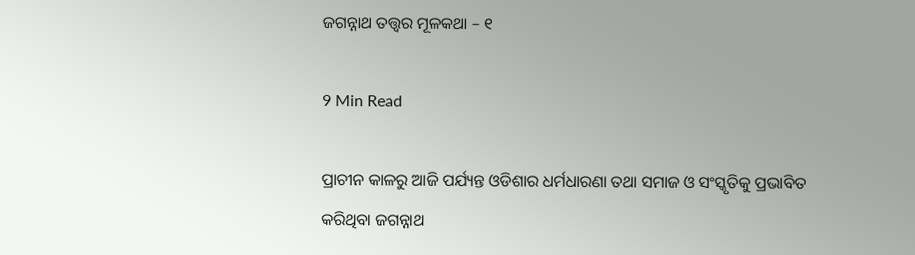ଜଗନ୍ନାଥ ତତ୍ତ୍ୱର ମୂଳକଥା – ୧

9 Min Read

ପ୍ରାଚୀନ କାଳରୁ ଆଜି ପର୍ଯ୍ୟନ୍ତ ଓଡିଶାର ଧର୍ମଧାରଣା ତଥା ସମାଜ ଓ ସଂସ୍କୃତିକୁ ପ୍ରଭାବିତ କରିଥିବା ଜଗନ୍ନାଥ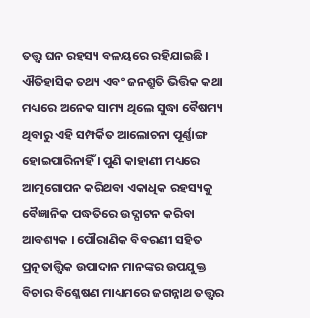ତତ୍ତ୍ୱ ଘନ ରହସ୍ୟ ବଳୟରେ ରହିଯାଇଛି । ଐତିହାସିକ ତଥ୍ୟ ଏବଂ ଜନଶ୍ରୁତି ଭିତ୍ତିକ କଥା ମଧ୍ୟରେ ଅନେକ ସାମ୍ୟ ଥିଲେ ସୁଦ୍ଧା ବୈଷମ୍ୟ ଥିବାରୁ ଏହି ସମ୍ପର୍କିତ ଆଲୋଚନା ପୂର୍ଣ୍ଣାଙ୍ଗ ହୋଇପାରିନାହିଁ । ପୁଣି କାହାଣୀ ମଧ୍ୟରେ ଆତ୍ମଗୋପନ କରିଥବା ଏକାଧିକ ରହସ୍ୟକୁ ବୈଜ୍ଞାନିକ ପଦ୍ଧତିରେ ଉଦ୍ଘାଟନ କରିବା ଆବଶ୍ୟକ । ପୌରାଣିକ ବିବରଣୀ ସହିତ ପ୍ରତ୍ନତାତ୍ତ୍ୱିକ ଉପାଦାନ ମାନଙ୍କର ଉପଯୁକ୍ତ ବିଚାର ବିଶ୍ଳେଷଣ ମାଧ୍ୟମରେ ଜଗନ୍ନାଥ ତତ୍ତ୍ୱର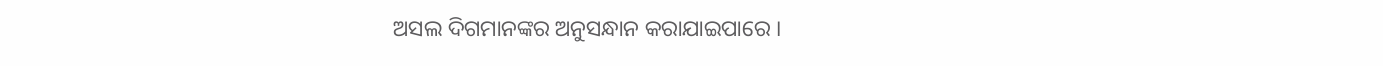ଅସଲ ଦିଗମାନଙ୍କର ଅନୁସନ୍ଧାନ କରାଯାଇପାରେ ।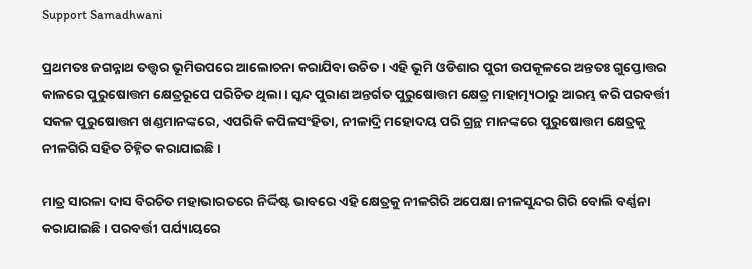Support Samadhwani

ପ୍ରଥମତଃ ଜଗନ୍ନାଥ ତତ୍ତ୍ୱର ଭୂମିଉପରେ ଆଲୋଚନା କରାଯିବା ଉଚିତ । ଏହି ଭୂମି ଓଡିଶାର ପୁରୀ ଉପକୂଳରେ ଅନ୍ତତଃ ଗୁପ୍ତୋତ୍ତର କାଳରେ ପୁରୁଷୋତ୍ତମ କ୍ଷେତ୍ରରୂପେ ପରିଚିତ ଥିଲା । ସ୍କନ୍ଦ ପୁରାଣ ଅନ୍ତର୍ଗତ ପୁରୁଷୋତ୍ତମ କ୍ଷେତ୍ର ମାହାତ୍ମ୍ୟଠାରୁ ଆରମ୍ଭ କରି ପରବର୍ତ୍ତୀ ସକଳ ପୁରୁଷୋତ୍ତମ ଖଣ୍ଡମାନଙ୍କରେ, ଏପରିକି କପିଳସଂହିତା, ନୀଳାଦ୍ରି ମହୋଦୟ ପରି ଗ୍ରନ୍ଥ ମାନଙ୍କରେ ପୁରୁଷୋତ୍ତମ କ୍ଷେତ୍ରକୁ ନୀଳଗିରି ସହିତ ଚିହ୍ନିତ କରାଯାଇଛି ।

ମାତ୍ର ସାରଳା ଦାସ ବିରଚିତ ମହାଭାରତରେ ନିର୍ଦ୍ଦିଷ୍ଟ ଭାବରେ ଏହି କ୍ଷେତ୍ରକୁ ନୀଳଗିରି ଅପେକ୍ଷା ନୀଳସୁନ୍ଦର ଗିରି ବୋଲି ବର୍ଣ୍ଣନା କରାଯାଇଛି । ପରବର୍ତ୍ତୀ ପର୍ଯ୍ୟାୟରେ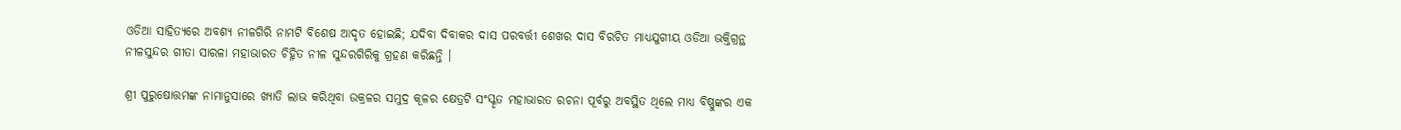ଓଡିଆ ସାହିତ୍ୟରେ ଅବଶ୍ୟ ନୀଳଗିରି ନାମଟି ବିଶେଷ ଆଦୃତ ହୋଇଛି; ଯଦିବା ଦିବାକର ଦାସ ପରବର୍ତ୍ତୀ ଶେଖର ଦାସ ବିରଚିତ ମାଧ୍ୟଯୁଗୀୟ ଓଡିଆ ଭକ୍ତିଗ୍ରନ୍ଥ ନୀଳସୁନ୍ଦର ଗୀତା ସାରଳା ମହାଭାରତ ଚିହ୍ନିତ ନୀଳ ସୁନ୍ଦରଗିରିକୁ ଗ୍ରହଣ କରିଛନ୍ତି ।

ଶ୍ରୀ ପୁରୁଷୋତ୍ତମଙ୍କ ନାମାନୁସାରେ ଖ୍ୟାତି ଲାଭ କରିଥିବା ଉକ୍ରଳର ସମୁଦ୍ର କୂଳର କ୍ଷେତ୍ରଟି ସଂସ୍କୃତ ମହାଭାରତ ରଚନା ପୂର୍ବରୁ ଅବସ୍ଥିତ ଥିଲେ ମାଧ୍ୟ ବିଷ୍ଣୁଙ୍କର ଏକ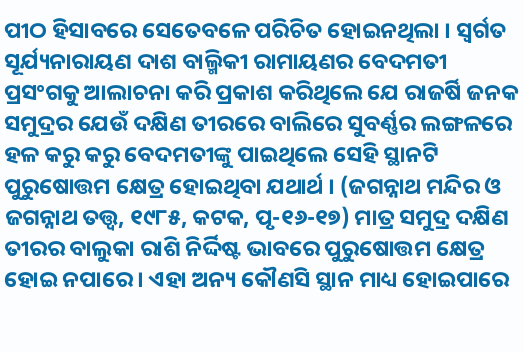ପୀଠ ହିସାବରେ ସେତେବଳେ ପରିଚିତ ହୋଇନଥିଲା । ସ୍ୱର୍ଗତ ସୂର୍ଯ୍ୟନାରାୟଣ ଦାଶ ବାଲ୍ମିକୀ ରାମାୟଣର ବେଦମତୀ ପ୍ରସଂଗକୁ ଆଲାଚନା କରି ପ୍ରକାଶ କରିଥିଲେ ଯେ ରାଜର୍ଷି ଜନକ ସମୁଦ୍ରର ଯେଉଁ ଦକ୍ଷିଣ ତୀରରେ ବାଲିରେ ସୁବର୍ଣ୍ଣର ଲଙ୍ଗଳରେ ହଳ କରୁ କରୁ ବେଦମତୀଙ୍କୁ ପାଇଥିଲେ ସେହି ସ୍ଥାନଟି ପୁରୁଷୋତ୍ତମ କ୍ଷେତ୍ର ହୋଇଥିବା ଯଥାର୍ଥ । (ଜଗନ୍ନାଥ ମନ୍ଦିର ଓ ଜଗନ୍ନାଥ ତତ୍ତ୍ୱ, ୧୯୮୫, କଟକ, ପୃ-୧୬-୧୭) ମାତ୍ର ସମୁଦ୍ର ଦକ୍ଷିଣ ତୀରର ବାଲୁକା ରାଶି ନିର୍ଦ୍ଦିଷ୍ଟ ଭାବରେ ପୁରୁଷୋତ୍ତମ କ୍ଷେତ୍ର ହୋଇ ନପାରେ । ଏହା ଅନ୍ୟ କୌଣସି ସ୍ଥାନ ମାଧ୍ୟ ହୋଇପାରେ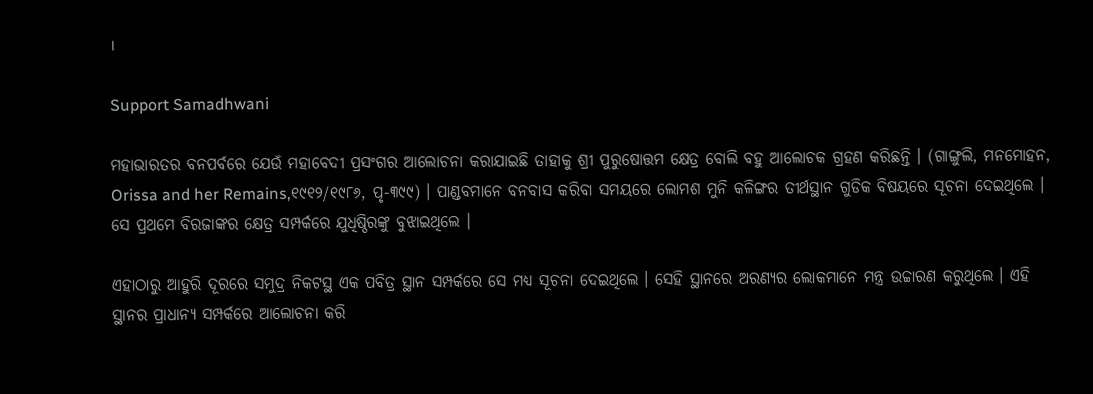।

Support Samadhwani

ମହାଭାରତର ବନପର୍ବରେ ଯେଉଁ ମହାବେଦୀ ପ୍ରସଂଗର ଆଲୋଚନା କରାଯାଇଛି ତାହାକୁ ଶ୍ରୀ ପୁରୁଷୋତ୍ତମ କ୍ଷେତ୍ର ବୋଲି ବହୁ ଆଲୋଚକ ଗ୍ରହଣ କରିଛନ୍ତି । (ଗାଙ୍ଗୁଲି, ମନମୋହନ, Orissa and her Remains,୧୯୧୨/୧୯୮୬, ପୃ-୩୯୯) । ପାଣ୍ଡବମାନେ ବନବାସ କରିବା ସମୟରେ ଲୋମଶ ମୁନି କଳିଙ୍ଗର ତୀର୍ଥସ୍ଥାନ ଗୁଡିକ ବିଷୟରେ ସୂଚନା ଦେଇଥିଲେ । ସେ ପ୍ରଥମେ ବିରଜାଙ୍କର କ୍ଷେତ୍ର ସମ୍ପର୍କରେ ଯୁଧିଷ୍ଠିରଙ୍କୁ ବୁଝାଇଥିଲେ ।

ଏହାଠାରୁ ଆହୁରି ଦୂରରେ ସମୁଦ୍ର ନିକଟସ୍ଥ ଏକ ପବିତ୍ର ସ୍ଥାନ ସମ୍ପର୍କରେ ସେ ମଧ୍ୟ ସୂଚନା ଦେଇଥିଲେ । ସେହି ସ୍ଥାନରେ ଅରଣ୍ୟର ଲୋକମାନେ ମନ୍ତ୍ର ଉଚ୍ଚାରଣ କରୁଥିଲେ । ଏହି ସ୍ଥାନର ପ୍ରାଧାନ୍ୟ ସମ୍ପର୍କରେ ଆଲୋଚନା କରି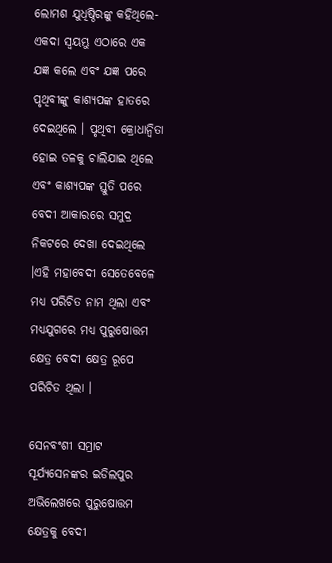ଲୋମଶ ଯୁଧିଷ୍ଠିରଙ୍କୁ କହିଥିଲେ- ଏକଦା ସ୍ୱୟମ୍ଭୁ ଏଠାରେ ଏକ ଯଜ୍ଞ କଲେ ଏବଂ ଯଜ୍ଞ ପରେ ପୃଥିବୀଙ୍କୁ କାଶ୍ୟପଙ୍କ ହାତରେ ଦେଇଥିଲେ । ପୃଥିବୀ କ୍ରୋଧାନ୍ୱିତା ହୋଇ ତଳକୁ ଚାଲିଯାଇ ଥିଲେ ଏବଂ କାଶ୍ୟପଙ୍କ ସ୍ତୁତି ପରେ ବେଦୀ ଆକାରରେ ସମୁଦ୍ର ନିକଟରେ ଦେଖା ଦେଇଥିଲେ ।ଏହି ମହାବେଦୀ ସେତେବେଳେ ମଧ୍ୟ ପରିଚିତ ନାମ ଥିଲା ଏବଂ ମଧ୍ୟଯୁଗରେ ମଧ୍ୟ ପୁରୁଷୋତ୍ତମ କ୍ଷେତ୍ର ବେଦୀ କ୍ଷେତ୍ର ରୂପେ ପରିଚିତ ଥିଲା ।

ସେନବଂଶୀ ସମ୍ରାଟ ସୂର୍ଯ୍ୟସେନଙ୍କର ଇଡିଲପୁର ଅଭିଲେଖରେ ପୁରୁଷୋତ୍ତମ କ୍ଷେତ୍ରକୁ ବେଦୀ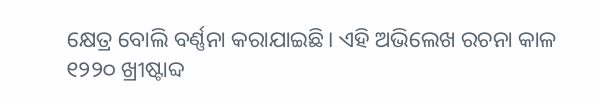କ୍ଷେତ୍ର ବୋଲି ବର୍ଣ୍ଣନା କରାଯାଇଛି। ଏହି ଅଭିଲେଖ ରଚନା କାଳ ୧୨୨୦ ଖ୍ରୀଷ୍ଟାବ୍ଦ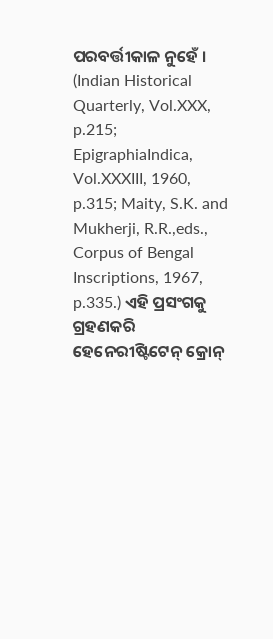ପରବର୍ତ୍ତୀକାଳ ନୁହେଁ । (Indian Historical Quarterly, Vol.XXX, p.215; EpigraphiaIndica, Vol.XXXIII, 1960, p.315; Maity, S.K. and Mukherji, R.R.,eds.,  Corpus of Bengal Inscriptions, 1967, p.335.) ଏହି ପ୍ରସଂଗକୁ ଗ୍ରହଣକରି ହେନେରୀଷ୍ଟିଟେନ୍ କ୍ରୋନ୍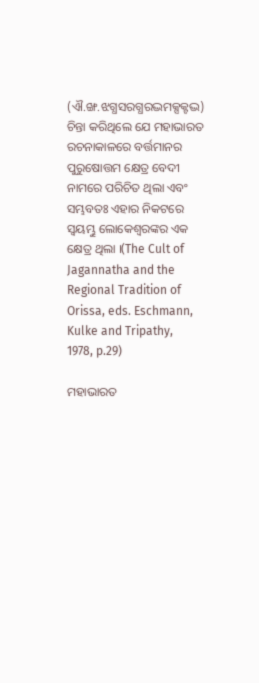(ଐ.ଙ୍ଖ.ଝଗ୍ଧସରଗ୍ଧରଦ୍ଭମକ୍ସକ୍ଟଦ୍ଭ) ଚିନ୍ତା କରିଥିଲେ ଯେ ମହାଭାରତ ରଚନାକାଳରେ ବର୍ତ୍ତମାନର ପୁରୁଷୋତ୍ତମ କ୍ଷେତ୍ର ବେଦୀ ନାମରେ ପରିଚିତ ଥିଲା ଏବଂ ସମ୍ଭବତଃ ଏହାର ନିକଟରେ ସ୍ୱୟମ୍ଭୁ ଲୋକେଶ୍ୱରଙ୍କର ଏକ କ୍ଷେତ୍ର ଥିଲା ।(The Cult of Jagannatha and the Regional Tradition of Orissa, eds. Eschmann, Kulke and Tripathy, 1978, p.29)

ମହାଭାରତ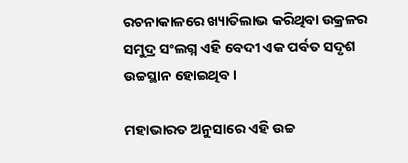ରଚନାକାଳରେ ଖ୍ୟାତିଲାଭ କରିଥିବା ଉକ୍ରଳର ସମୁଦ୍ର ସଂଲଗ୍ନ ଏହି ବେଦୀ ଏକ ପର୍ବତ ସଦୃଶ ଉଚ୍ଚସ୍ଥାନ ହୋଇଥିବ ।

ମହାଭାରତ ଅନୁସାରେ ଏହି ଉଚ୍ଚ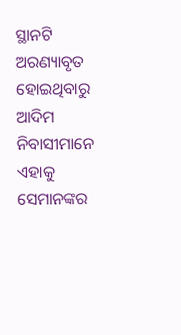ସ୍ଥାନଟି ଅରଣ୍ୟାବୃତ ହୋଇଥିବାରୁ ଆଦିମ ନିବାସୀମାନେ ଏହାକୁ ସେମାନଙ୍କର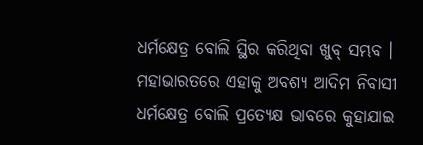ଧର୍ମକ୍ଷେତ୍ର ବୋଲି ସ୍ଥିର କରିଥିବା ଖୁବ୍ ସମ୍ଭବ । ମହାଭାରତରେ ଏହାକୁ ଅବଶ୍ୟ ଆଦିମ ନିବାସୀ ଧର୍ମକ୍ଷେତ୍ର ବୋଲି ପ୍ରତ୍ୟେକ୍ଷ ଭାବରେ କୁହାଯାଇ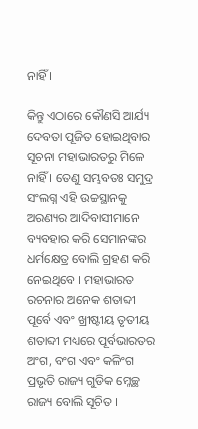ନାହିଁ ।

କିନ୍ତୁ ଏଠାରେ କୌଣସି ଆର୍ଯ୍ୟ ଦେବତା ପୂଜିତ ହୋଇଥିବାର ସୂଚନା ମହାଭାରତରୁ ମିଳେ ନାହିଁ । ତେଣୁ ସମ୍ଭବତଃ ସମୁଦ୍ର ସଂଲଗ୍ନ ଏହି ଉଚ୍ଚସ୍ଥାନକୁ ଅରଣ୍ୟର ଆଦିବାସୀମାନେ ବ୍ୟବହାର କରି ସେମାନଙ୍କର ଧର୍ମକ୍ଷେତ୍ର ବୋଲି ଗ୍ରହଣ କରି ନେଇଥିବେ । ମହାଭାରତ ରଚନାର ଅନେକ ଶତାବ୍ଦୀ ପୂର୍ବେ ଏବଂ ଖ୍ରୀଷ୍ଟୀୟ ତୃତୀୟ ଶତାବ୍ଦୀ ମଧ୍ୟରେ ପୂର୍ବଭାରତର ଅଂଗ, ବଂଗ ଏବଂ କଳିଂଗ ପ୍ରଭୃତି ରାଜ୍ୟ ଗୁଡିକ ମ୍ଳେଚ୍ଛ ରାଜ୍ୟ ବୋଲି ସୂଚିତ ।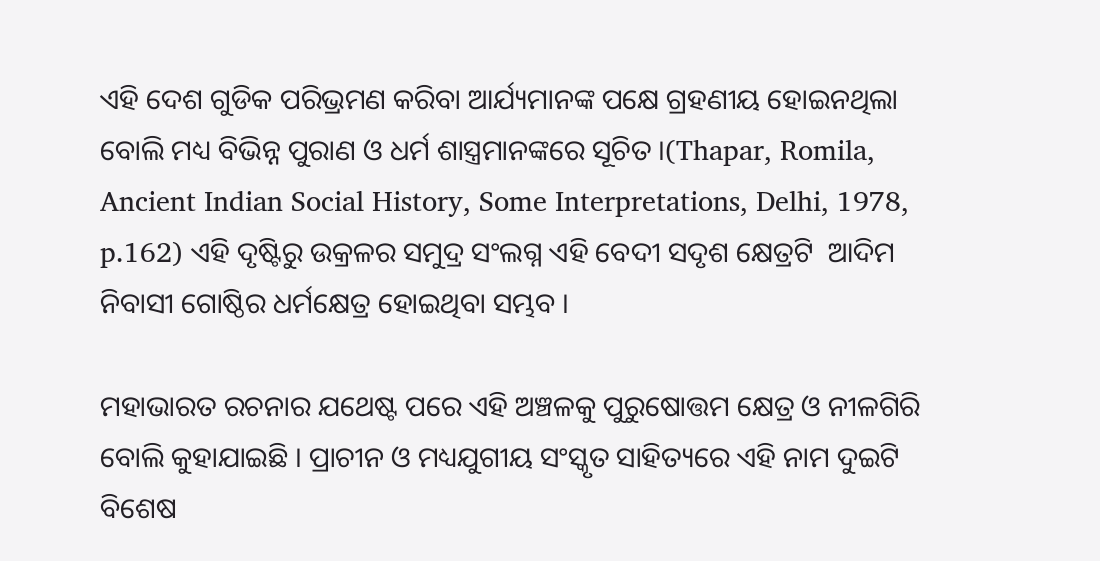ଏହି ଦେଶ ଗୁଡିକ ପରିଭ୍ରମଣ କରିବା ଆର୍ଯ୍ୟମାନଙ୍କ ପକ୍ଷେ ଗ୍ରହଣୀୟ ହୋଇନଥିଲା ବୋଲି ମଧ୍ୟ ବିଭିନ୍ନ ପୁରାଣ ଓ ଧର୍ମ ଶାସ୍ତ୍ରମାନଙ୍କରେ ସୂଚିତ ।(Thapar, Romila, Ancient Indian Social History, Some Interpretations, Delhi, 1978, p.162) ଏହି ଦୃଷ୍ଟିରୁ ଉକ୍ରଳର ସମୁଦ୍ର ସଂଲଗ୍ନ ଏହି ବେଦୀ ସଦୃଶ କ୍ଷେତ୍ରଟି  ଆଦିମ ନିବାସୀ ଗୋଷ୍ଠିର ଧର୍ମକ୍ଷେତ୍ର ହୋଇଥିବା ସମ୍ଭବ ।

ମହାଭାରତ ରଚନାର ଯଥେଷ୍ଟ ପରେ ଏହି ଅଞ୍ଚଳକୁ ପୁରୁଷୋତ୍ତମ କ୍ଷେତ୍ର ଓ ନୀଳଗିରି ବୋଲି କୁହାଯାଇଛି । ପ୍ରାଚୀନ ଓ ମଧ୍ୟଯୁଗୀୟ ସଂସ୍କୃତ ସାହିତ୍ୟରେ ଏହି ନାମ ଦୁଇଟି ବିଶେଷ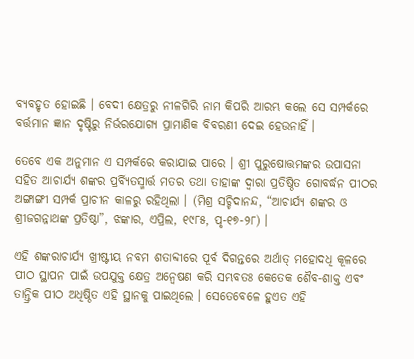ବ୍ୟବହୃତ ହୋଇଛି । ବେଦୀ କ୍ଷେତ୍ରରୁ ନୀଳଗିରି ନାମ କିପରି ଆରମ୍ଭ କଲେ ସେ ସମ୍ପର୍କରେ ବର୍ତ୍ତମାନ ଜ୍ଞାନ ଦୃଷ୍ଟିରୁ ନିର୍ଭରଯୋଗ୍ୟ ପ୍ରାମାଣିକ ବିବରଣୀ ଦେଇ ହେଉନାହିଁ ।

ତେବେ ଏକ ଅନୁମାନ ଏ ସମ୍ପର୍କରେ କରାଯାଇ ପାରେ । ଶ୍ରୀ ପୁରୁଷୋତ୍ତମଙ୍କର ଉପାସନା ସହିତ ଆଚାର୍ଯ୍ୟ ଶଙ୍କର ପ୍ରର୍ବ୍ୟିତସ୍ମାର୍ତ୍ତ ମତର ତଥା ତାହାଙ୍କ ଦ୍ୱାରା ପ୍ରତିଷ୍ଠିତ ଗୋବର୍ଦ୍ଧନ ପୀଠର ଅଙ୍ଗାଙ୍ଗୀ ସମ୍ପର୍କ ପ୍ରାଚୀନ କାଳରୁ ରହିଥିଲା । (ମିଶ୍ର ସଚ୍ଚିଦାନନ୍ଦ, “ଆଚାର୍ଯ୍ୟ ଶଙ୍କର ଓ ଶ୍ରୀଜଗନ୍ନାଥଙ୍କ ପ୍ରତିଷ୍ଠା”, ଝଙ୍କାର, ଏପ୍ରିଲ, ୧୯୮୫, ପୃ-୧୭-୨୮) ।

ଏହି ଶଙ୍କରାଚାର୍ଯ୍ୟ ଖ୍ରୀଷ୍ଟୀୟ ନବମ ଶତାବ୍ଦୀରେ ପୂର୍ବ ଦିଗନ୍ତରେ ଅର୍ଥାତ୍ ମହୋଦଧି କୂଳରେ ପୀଠ ସ୍ଥାପନ ପାଇଁ ଉପଯୁକ୍ତ କ୍ଷେତ୍ର ଅନ୍ୱେଷଣ କରି ସମ୍ଭବତଃ କେତେକ ଶୈବ-ଶାକ୍ତ ଏବଂ ତାନ୍ତ୍ରିକ ପୀଠ ଅଧିଷ୍ଠିତ ଏହି ସ୍ଥାନକୁ ପାଇଥିଲେ । ସେତେବେଳେ ହୁଏତ ଏହି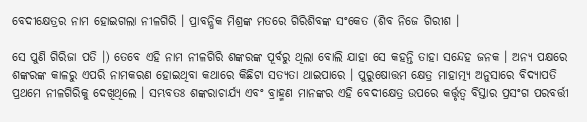ବେଦୀକ୍ଷେତ୍ରର ନାମ ହୋଇଗଲା ନୀଳଗିରି । ପ୍ରାବନ୍ଧିକ ମିଶ୍ରଙ୍କ ମତରେ ଗିରିଶିବଙ୍କ ସଂକେତ (ଶିବ ନିଜେ ଗିରୀଶ ।

ସେ ପୁଣି ଗିରିଜା ପତି ।) ତେବେ ଏହି ନାମ ନୀଳଗିରି ଶଙ୍କରଙ୍କ ପୂର୍ବରୁ ଥିଲା ବୋଲି ଯାହା ସେ କହନ୍ତି ତାହା ସନ୍ଦେହ ଜନକ । ଅନ୍ୟ ପକ୍ଷରେ ଶଙ୍କରଙ୍କ କାଳରୁ ଏପରି ନାମକରଣ ହୋଇଥିବା କଥାରେ କିଛିଟା ସତ୍ୟତା ଥାଇପାରେ । ପୁରୁଷୋତ୍ତମ କ୍ଷେତ୍ର ମାହାତ୍ମ୍ୟ ଅନୁସାରେ ବିଦ୍ୟାପତି ପ୍ରଥମେ ନୀଳଗିରିକୁ ଦେଖିଥିଲେ । ସମ୍ଭବତଃ ଶଙ୍କରାଚାର୍ଯ୍ୟ ଏବଂ ବ୍ରାହ୍ମଣ ମାନଙ୍କର ଏହି ବେଦୀକ୍ଷେତ୍ର ଉପରେ କର୍ତ୍ତୃତ୍ୱ ବିସ୍ତାର ପ୍ରସଂଗ ପରବର୍ତ୍ତୀ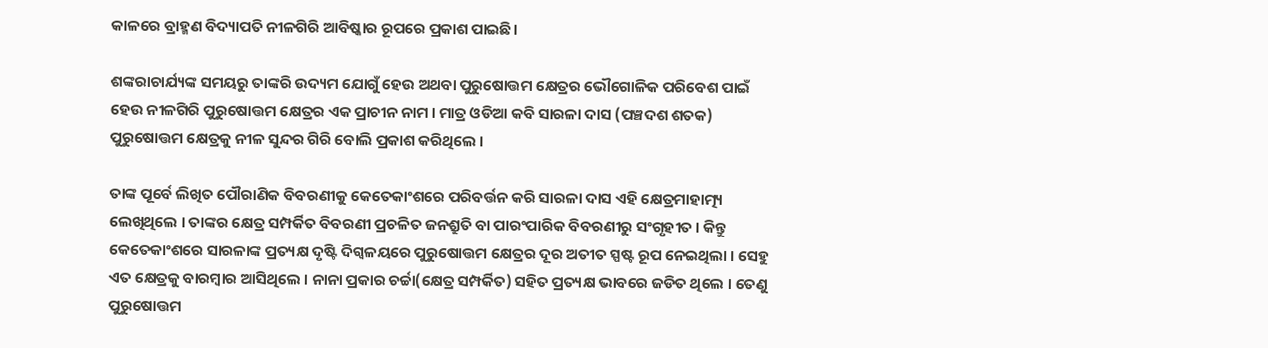କାଳରେ ବ୍ରାହ୍ମଣ ବିଦ୍ୟାପତି ନୀଳଗିରି ଆବିଷ୍କାର ରୂପରେ ପ୍ରକାଶ ପାଇଛି।

ଶଙ୍କରାଚାର୍ଯ୍ୟଙ୍କ ସମୟରୁ ତାଙ୍କରି ଉଦ୍ୟମ ଯୋଗୁଁ ହେଉ ଅଥବା ପୁରୁଷୋତ୍ତମ କ୍ଷେତ୍ରର ଭୌଗୋଳିକ ପରିବେଶ ପାଇଁ ହେଉ ନୀଳଗିରି ପୁରୁଷୋତ୍ତମ କ୍ଷେତ୍ରର ଏକ ପ୍ରାଚୀନ ନାମ । ମାତ୍ର ଓଡିଆ କବି ସାରଳା ଦାସ (ପଞ୍ଚଦଶ ଶତକ) ପୁରୁଷୋତ୍ତମ କ୍ଷେତ୍ରକୁ ନୀଳ ସୁନ୍ଦର ଗିରି ବୋଲି ପ୍ରକାଶ କରିଥିଲେ ।

ତାଙ୍କ ପୂର୍ବେ ଲିଖିତ ପୌରାଣିକ ବିବରଣୀକୁ କେତେକାଂଶରେ ପରିବର୍ତ୍ତନ କରି ସାରଳା ଦାସ ଏହି କ୍ଷେତ୍ରମାହାତ୍ମ୍ୟ ଲେଖିଥିଲେ । ତାଙ୍କର କ୍ଷେତ୍ର ସମ୍ପର୍କିତ ବିବରଣୀ ପ୍ରଚଳିତ ଜନଶ୍ରୁତି ବା ପାରଂପାରିକ ବିବରଣୀରୁ ସଂଗୃହୀତ । କିନ୍ତୁ କେତେକାଂଶରେ ସାରଳାଙ୍କ ପ୍ରତ୍ୟକ୍ଷ ଦୃଷ୍ଟି ଦିଗ୍ବଳୟରେ ପୁରୁଷୋତ୍ତମ କ୍ଷେତ୍ରର ଦୂର ଅତୀତ ସ୍ପଷ୍ଟ ରୂପ ନେଇଥିଲା । ସେହୁ ଏତ କ୍ଷେତ୍ରକୁ ବାରମ୍ବାର ଆସିଥିଲେ । ନାନା ପ୍ରକାର ଚର୍ଚ୍ଚା(କ୍ଷେତ୍ର ସମ୍ପର୍କିତ) ସହିତ ପ୍ରତ୍ୟକ୍ଷ ଭାବରେ ଜଡିତ ଥିଲେ । ତେଣୁ ପୁରୁଷୋତ୍ତମ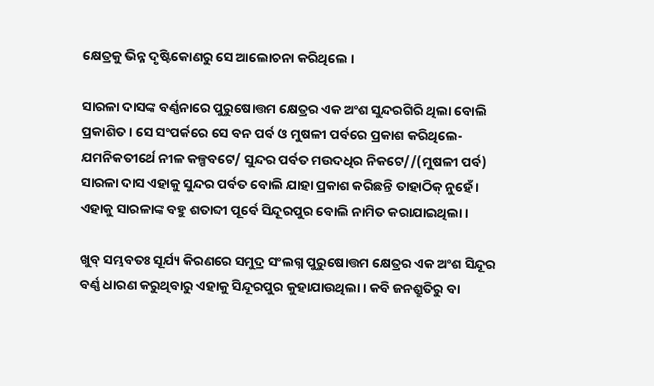କ୍ଷେତ୍ରକୁ ଭିନ୍ନ ଦୃଷ୍ଟିକୋଣରୁ ସେ ଆଲୋଚନା କରିଥିଲେ ।

ସାରଳା ଦାସଙ୍କ ବର୍ଣ୍ଣନାରେ ପୁରୁଷୋତ୍ତମ କ୍ଷେତ୍ରର ଏକ ଅଂଶ ସୁନ୍ଦରଗିରି ଥିଲା ବୋଲି ପ୍ରକାଶିତ । ସେ ସଂପର୍କରେ ସେ ବନ ପର୍ବ ଓ ମୁଷଳୀ ପର୍ବରେ ପ୍ରକାଶ କରିଥିଲେ- ଯମନିକତୀର୍ଥେ ନୀଳ କଳ୍ପବଟେ/ ସୁନ୍ଦର ପର୍ବତ ମଉଦଧିର ନିକଟେ//(ମୁଷଳୀ ପର୍ବ) ସାରଳା ଦାସ ଏହାକୁ ସୁନ୍ଦର ପର୍ବତ ବୋଲି ଯାହା ପ୍ରକାଶ କରିଛନ୍ତି ତାହାଠିକ୍ ନୁହେଁ । ଏହାକୁ ସାରଳାଙ୍କ ବହୁ ଶତାବ୍ଦୀ ପୂର୍ବେ ସିନ୍ଦୂରପୁର ବୋଲି ନାମିତ କରାଯାଇଥିଲା ।

ଖୁବ୍ ସମ୍ଭବତଃ ସୂର୍ଯ୍ୟ କିରଣରେ ସମୁଦ୍ର ସଂଲଗ୍ନ ପୁରୁଷୋତ୍ତମ କ୍ଷେତ୍ରର ଏକ ଅଂଶ ସିନ୍ଦୂର ବର୍ଣ୍ଣ ଧାରଣ କରୁଥିବାରୁ ଏହାକୁ ସିନ୍ଦୂରପୁର କୁହାଯାଉଥିଲା । କବି ଜନଶ୍ରୁତିରୁ ବା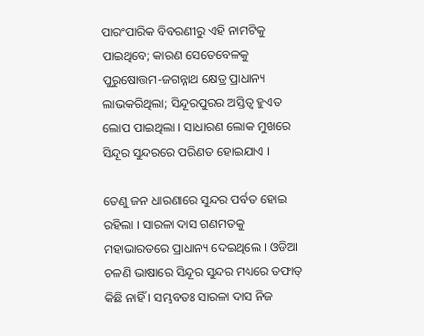ପାରଂପାରିକ ବିବରଣୀରୁ ଏହି ନାମଟିକୁ ପାଇଥିବେ; କାରଣ ସେତେବେଳକୁ ପୁରୁଷୋତ୍ତମ-ଜଗନ୍ନାଥ କ୍ଷେତ୍ର ପ୍ରାଧାନ୍ୟ ଲାଭକରିଥିଲା; ସିନ୍ଦୂରପୁରର ଅସ୍ତିତ୍ୱ ହୁଏତ ଲୋପ ପାଇଥିଲା । ସାଧାରଣ ଲୋକ ମୁଖରେ ସିନ୍ଦୂର ସୁନ୍ଦରରେ ପରିଣତ ହୋଇଯାଏ ।

ତେଣୁ ଜନ ଧାରଣାରେ ସୁନ୍ଦର ପର୍ବତ ହୋଇ ରହିଲା । ସାରଳା ଦାସ ଗଣମତକୁ ମହାଭାରତରେ ପ୍ରାଧାନ୍ୟ ଦେଇଥିଲେ । ଓଡିଆ ଚଳଣି ଭାଷାରେ ସିନ୍ଦୂର ସୁନ୍ଦର ମଧ୍ୟରେ ତଫାତ୍ କିଛି ନାହିଁ । ସମ୍ଭବତଃ ସାରଳା ଦାସ ନିଜ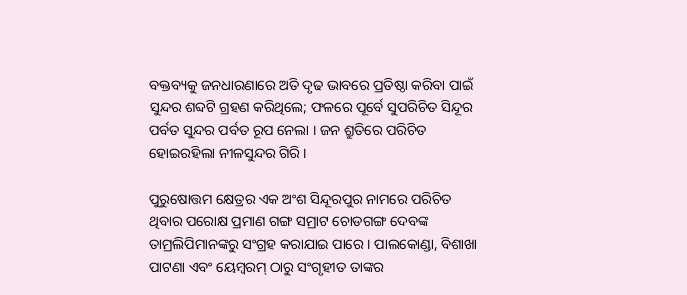ବକ୍ତବ୍ୟକୁ ଜନଧାରଣାରେ ଅତି ଦୃଢ ଭାବରେ ପ୍ରତିଷ୍ଠା କରିବା ପାଇଁ ସୁନ୍ଦର ଶବ୍ଦଟି ଗ୍ରହଣ କରିଥିଲେ; ଫଳରେ ପୂର୍ବେ ସୁପରିଚିତ ସିନ୍ଦୂର ପର୍ବତ ସୁନ୍ଦର ପର୍ବତ ରୂପ ନେଲା । ଜନ ଶ୍ରୁତିରେ ପରିଚିତ ହୋଇରହିଲା ନୀଳସୁନ୍ଦର ଗିରି ।

ପୁରୁଷୋତ୍ତମ କ୍ଷେତ୍ରର ଏକ ଅଂଶ ସିନ୍ଦୂରପୁର ନାମରେ ପରିଚିତ ଥିବାର ପରୋକ୍ଷ ପ୍ରମାଣ ଗଙ୍ଗ ସମ୍ରାଟ ଚୋଡଗଙ୍ଗ ଦେବଙ୍କ ତାମ୍ରଲିପିମାନଙ୍କରୁ ସଂଗ୍ରହ କରାଯାଇ ପାରେ । ପାଲକୋଣ୍ଡା, ବିଶାଖା ପାଟଣା ଏବଂ ୟେମ୍ବରମ୍ ଠାରୁ ସଂଗୃହୀତ ତାଙ୍କର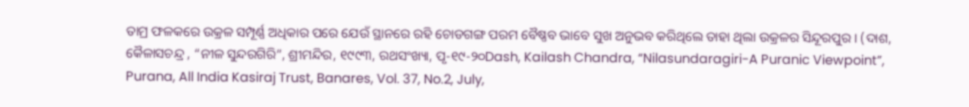ତାମ୍ର ଫଳକରେ ଉକ୍ରଳ ସମ୍ପୂର୍ଣ୍ଣ ଅଧିକାର ପରେ ଯେଉଁ ସ୍ଥାନରେ ରହି ଚୋଡଗଙ୍ଗ ପରମ ବୈଷ୍ଣବ ଭାବେ ସୁଖ ଅନୁଭବ କରିଥିଲେ ତାହା ଥିଲା ଉକ୍ରଳର ସିନ୍ଦୂରପୁର । (ଦାଶ, କୈଳାସଚନ୍ଦ୍ର , “ନୀଳ ସୁନ୍ଦରଗିରି”, ଶ୍ରୀମନ୍ଦିର, ୧୯୯୩, ରଥସଂଖ୍ୟା, ପୃ-୧୯-୨୦Dash, Kailash Chandra, “Nilasundaragiri-A Puranic Viewpoint”, Purana, All India Kasiraj Trust, Banares, Vol. 37, No.2, July,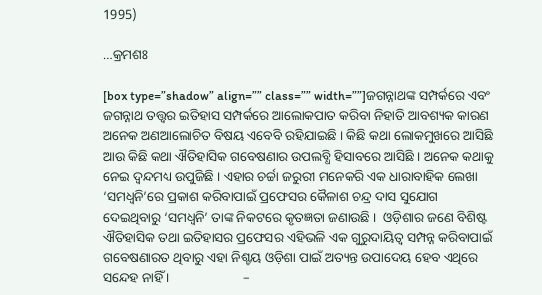1995)

…କ୍ରମଶଃ

[box type=”shadow” align=”” class=”” width=””]ଜଗନ୍ନାଥଙ୍କ ସମ୍ପର୍କରେ ଏବଂ ଜଗନ୍ନାଥ ତତ୍ତ୍ୱର ଇତିହାସ ସମ୍ପର୍କରେ ଆଲୋକପାତ କରିବା ନିହାତି ଆବଶ୍ୟକ କାରଣ ଅନେକ ଅଣଆଲୋଚିତ ବିଷୟ ଏବେବି ରହିଯାଇଛି । କିଛି କଥା ଲୋକମୁଖରେ ଆସିଛି ଆଉ କିଛି କଥା ଐତିହାସିକ ଗବେଷଣାର ଉପଲବ୍ଧି ହିସାବରେ ଆସିଛି । ଅନେକ କଥାକୁ ନେଇ ଦ୍ୱନ୍ଦମଧ୍ୟ ଉପୁଜିଛି । ଏହାର ଚର୍ଚ୍ଚା ଜରୁରୀ ମନେକରି ଏକ ଧାରାବାହିକ ଲେଖା ‘ସମଧ୍ୱନି’ରେ ପ୍ରକାଶ କରିବାପାଇଁ ପ୍ରଫେସର କୈଳାଶ ଚନ୍ଦ୍ର ଦାସ ସୁଯୋଗ ଦେଇଥିବାରୁ ‘ସମଧ୍ୱନି’ ତାଙ୍କ ନିକଟରେ କୃତଜ୍ଞତା ଜଣାଉଛି ।  ଓଡ଼ିଶାର ଜଣେ ବିଶିଷ୍ଟ ଐତିହାସିକ ତଥା ଇତିହାସର ପ୍ରଫେସର ଏହିଭଳି ଏକ ଗୁରୁଦାୟିତ୍ୱ ସମ୍ପନ୍ନ କରିବାପାଇଁ ଗବେଷଣାରତ ଥିବାରୁ ଏହା ନିଶ୍ଚୟ ଓଡ଼ିଶା ପାଇଁ ଅତ୍ୟନ୍ତ ଉପାଦେୟ ହେବ ଏଥିରେ ସନ୍ଦେହ ନାହିଁ ।                      –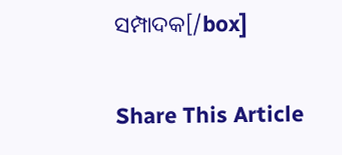ସମ୍ପାଦକ[/box]

Share This Article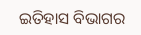ଇତିହାସ ବିଭାଗର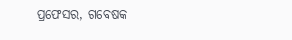ପ୍ରଫେସର, ଗବେଷକ